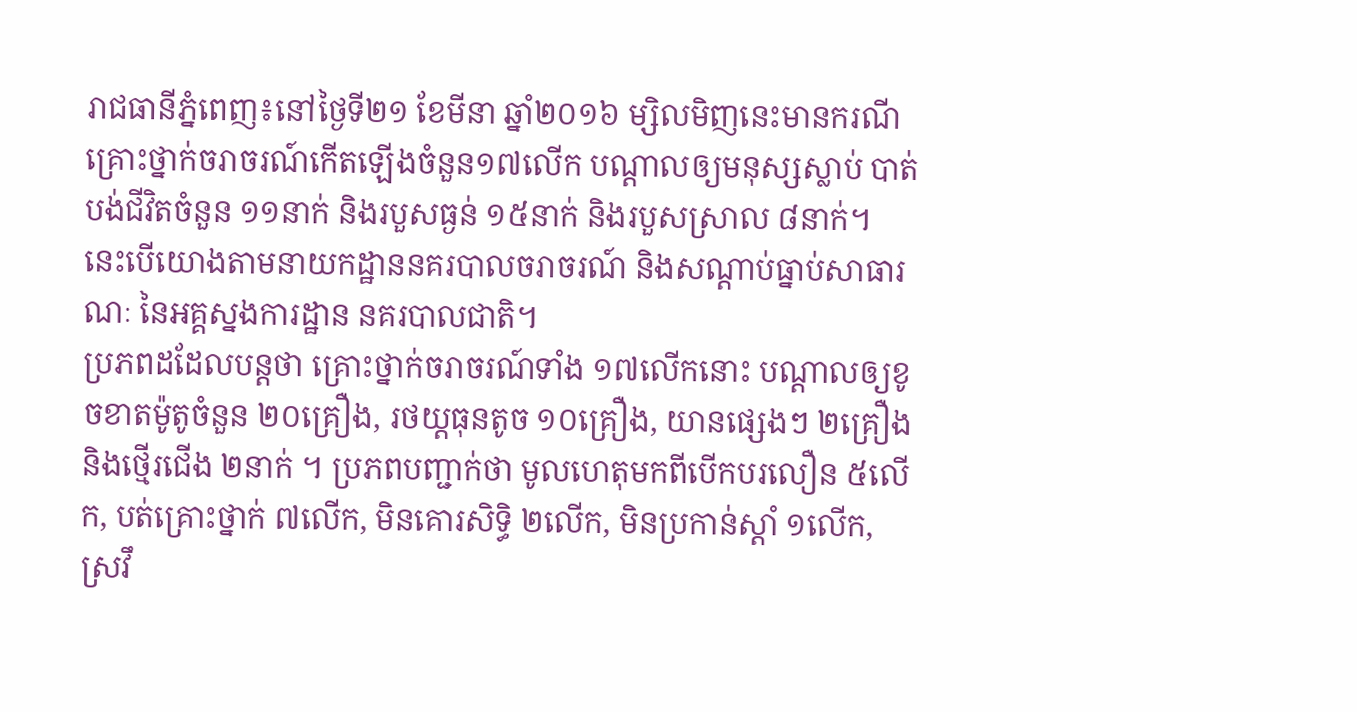រាជធានីភ្នំពេញ៖នៅថ្ងៃទី២១ ខែមីនា ឆ្នាំ២០១៦ ម្សិលមិញនេះមានករណីគ្រោះថ្នាក់ចរាចរណ៍កើតឡើងចំនួន១៧លើក បណ្ដាលឲ្យមនុស្សស្លាប់ បាត់បង់ជីវិតចំនួន ១១នាក់ និងរបួសធ្ងន់ ១៥នាក់ និងរបួសស្រាល ៨នាក់។ នេះបើយោងតាមនាយកដ្ឋាននគរបាលចរាចរណ៍ និងសណ្ដាប់ធ្នាប់សាធារណៈ នៃអគ្គស្នងការដ្ឋាន នគរបាលជាតិ។
ប្រភពដដែលបន្តថា គ្រោះថ្នាក់ចរាចរណ៍ទាំង ១៧លើកនោះ បណ្ដាលឲ្យខូចខាតម៉ូតូចំនួន ២០គ្រឿង, រថយ្តធុនតូច ១០គ្រឿង, យានផ្សេងៗ ២គ្រឿង និងថ្មើរជើង ២នាក់ ។ ប្រភពបញ្ជាក់ថា មូលហេតុមកពីបើកបរលឿន ៥លើក, បត់គ្រោះថ្នាក់ ៧លើក, មិនគោរសិទ្ធិ ២លើក, មិនប្រកាន់ស្តាំ ១លើក, ស្រវឹ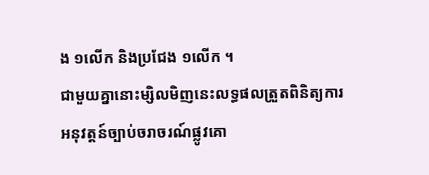ង ១លើក និងប្រជែង ១លើក ។
ជាមួយគ្នានោះម្សិលមិញនេះលទ្ធផលត្រួតពិនិត្យការអនុវត្តន៍ច្បាប់ចរាចរណ៍ផ្លូវគោ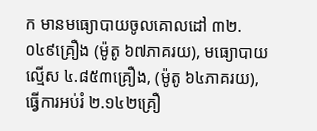ក មានមធ្យោបាយចូលគោលដៅ ៣២.០៤៩គ្រឿង (ម៉ូតូ ៦៧ភាគរយ), មធ្យោបាយល្មើស ៤.៨៥៣គ្រឿង, (ម៉ូតូ ៦៤ភាគរយ), ធ្វើការអប់រំ ២.១៤២គ្រឿ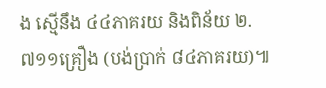ង ស្មើនឹង ៤៤ភាគរយ និងពិន័យ ២.៧១១គ្រឿង (បង់ប្រាក់ ៨៤ភាគរយ)៕